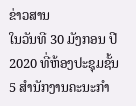ຂ່າວສານ
ໃນວັນທີ 30 ມັງກອນ ປີ 2020 ທີ່ຫ້ອງປະຊຸມຊັ້ນ 5 ສຳນັກງານຄະນະກຳ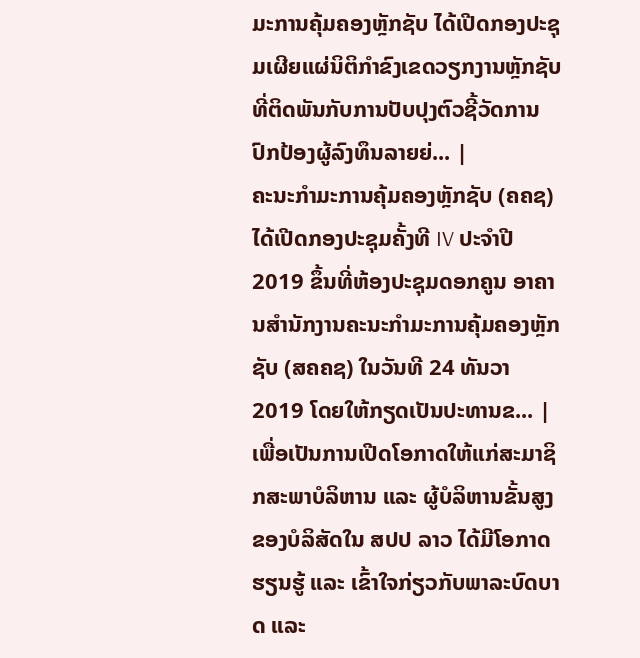ມະການຄຸ້ມຄອງຫຼັກຊັບ ໄດ້ເປີດກອງປະຊຸມເຜີຍແຜ່ນິຕິກຳຂົງເຂດວຽກງານຫຼັກຊັບ ທີ່ຕິດພັນກັບການປັບປຸງຕົວຊີ້ວັດການປົກປ້ອງຜູ້ລົງທຶນລາຍຍ່... |
ຄະນະກຳມະການຄຸ້ມຄອງຫຼັກຊັບ (ຄຄຊ) ໄດ້ເປີດກອງປະຊຸມຄັ້ງທີ IV ປະຈໍາປີ 2019 ຂຶ້ນທີ່ຫ້ອງປະຊຸມດອກຄູນ ອາຄານສຳນັກງານຄະນະກຳມະການຄຸ້ມຄອງຫຼັກຊັບ (ສຄຄຊ) ໃນວັນທີ 24 ທັນວາ 2019 ໂດຍໃຫ້ກຽດເປັນປະທານຂ... |
ເພື່ອເປັນການເປີດໂອກາດໃຫ້ແກ່ສະມາຊິກສະພາບໍລິຫານ ແລະ ຜູ້ບໍລິຫານຂັ້ນສູງ ຂອງບໍລິສັດໃນ ສປປ ລາວ ໄດ້ມີໂອກາດຮຽນຮູ້ ແລະ ເຂົ້າໃຈກ່ຽວກັບພາລະບົດບາດ ແລະ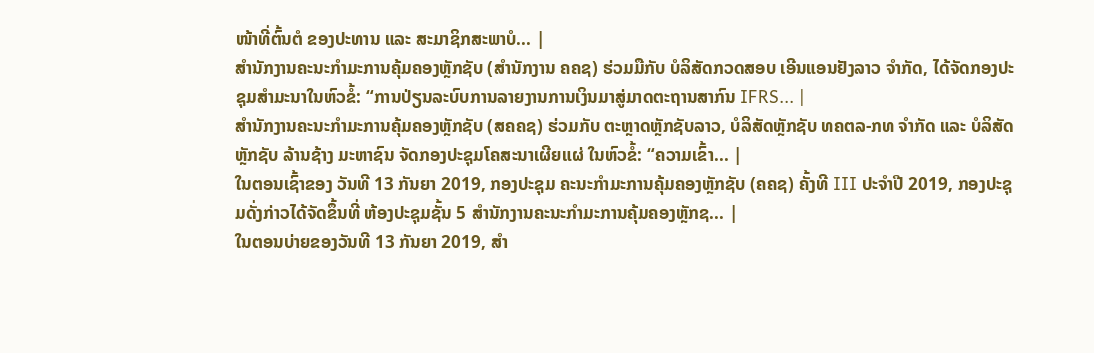ໜ້າທີ່ຕົ້ນຕໍ ຂອງປະທານ ແລະ ສະມາຊິກສະພາບໍ... |
ສຳນັກງານຄະນະກໍາມະການຄຸ້ມຄອງຫຼັກຊັບ (ສຳນັກງານ ຄຄຊ) ຮ່ວມມືກັບ ບໍລິສັດກວດສອບ ເອີນແອນຢັງລາວ ຈໍາກັດ, ໄດ້ຈັດກອງປະຊຸມສຳມະນາໃນຫົວຂໍ້: “ການປ່ຽນລະບົບການລາຍງານການເງິນມາສູ່ມາດຕະຖານສາກົນ IFRS... |
ສຳນັກງານຄະນະກໍາມະການຄຸ້ມຄອງຫຼັກຊັບ (ສຄຄຊ) ຮ່ວມກັບ ຕະຫຼາດຫຼັກຊັບລາວ, ບໍລິສັດຫຼັກຊັບ ທຄຕລ-ກທ ຈຳກັດ ແລະ ບໍລິສັດຫຼັກຊັບ ລ້ານຊ້າງ ມະຫາຊົນ ຈັດກອງປະຊຸມໂຄສະນາເຜີຍແຜ່ ໃນຫົວຂໍ້: “ຄວາມເຂົ້າ... |
ໃນຕອນເຊົ້າຂອງ ວັນທີ 13 ກັນຍາ 2019, ກອງປະຊຸມ ຄະນະກໍາມະການຄຸ້ມຄອງຫຼັກຊັບ (ຄຄຊ) ຄັ້ງທີ III ປະຈໍາປີ 2019, ກອງປະຊຸມດັ່ງກ່າວໄດ້ຈັດຂຶ້ນທີ່ ຫ້ອງປະຊຸມຊັ້ນ 5 ສໍານັກງານຄະນະກໍາມະການຄຸ້ມຄອງຫຼັກຊ... |
ໃນຕອນບ່າຍຂອງວັນທີ 13 ກັນຍາ 2019, ສໍາ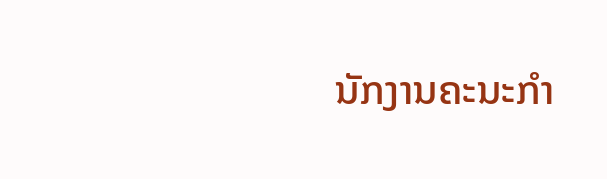ນັກງານຄະນະກໍາ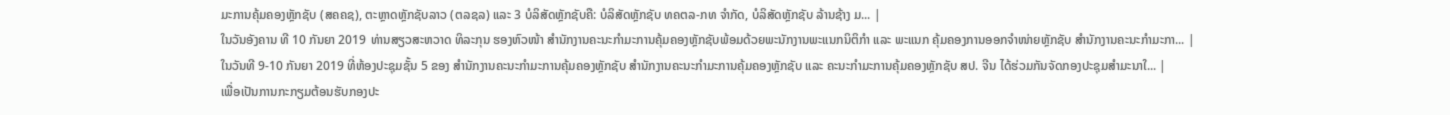ມະການຄຸ້ມຄອງຫຼັກຊັບ (ສຄຄຊ), ຕະຫຼາດຫຼັກຊັບລາວ (ຕລຊລ) ແລະ 3 ບໍລິສັດຫຼັກຊັບຄື: ບໍລິສັດຫຼັກຊັບ ທຄຕລ-ກທ ຈໍາກັດ, ບໍລິສັດຫຼັກຊັບ ລ້ານຊ້າງ ມ... |
ໃນວັນອັງຄານ ທີ 10 ກັນຍາ 2019 ທ່ານສຽວສະຫວາດ ທິລະກຸນ ຮອງຫົວໜ້າ ສຳນັກງານຄະນະກຳມະການຄຸ້ມຄອງຫຼັກຊັບພ້ອມດ້ວຍພະນັກງານພະແນກນິຕິກຳ ແລະ ພະແນກ ຄຸ້ມຄອງການອອກຈຳໜ່າຍຫຼັກຊັບ ສຳນັກງານຄະນະກຳມະກາ... |
ໃນວັນທີ 9-10 ກັນຍາ 2019 ທີ່ຫ້ອງປະຊຸມຊັ້ນ 5 ຂອງ ສຳນັກງານຄະນະກຳມະການຄຸ້ມຄອງຫຼັກຊັບ ສຳນັກງານຄະນະກຳມະການຄຸ້ມຄອງຫຼັກຊັບ ແລະ ຄະນະກຳມະການຄຸ້ມຄອງຫຼັກຊັບ ສປ. ຈີນ ໄດ້ຮ່ວມກັນຈັດກອງປະຊຸມສຳມະນາໃ... |
ເພື່ອເປັນການກະກຽມຕ້ອນຮັບກອງປະ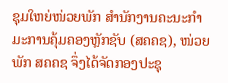ຊຸມໃຫຍ່ໜ່ວຍພັກ ສຳນັກງານຄະນະກຳມະການຄຸ້ມຄອງຫຼັກຊັບ (ສຄຄຊ), ໜ່ວຍພັກ ສຄຄຊ ຈຶ່ງໄດ້ຈັດກອງປະຊຸ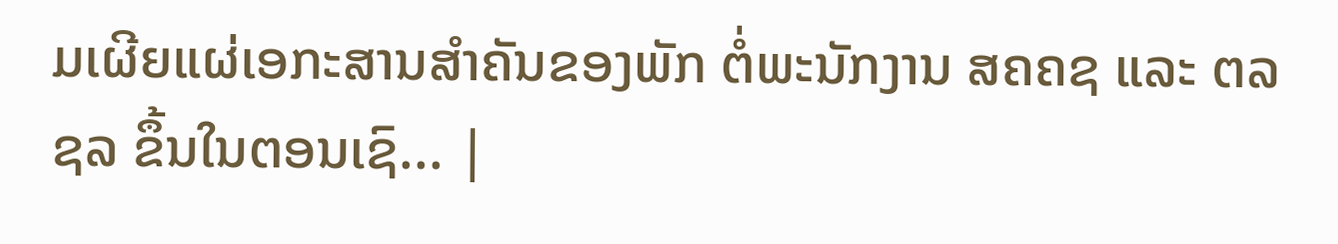ມເຜີຍແຜ່ເອກະສານສຳຄັນຂອງພັກ ຕໍ່ພະນັກງານ ສຄຄຊ ແລະ ຕລຊລ ຂຶ້ນໃນຕອນເຊົ... |